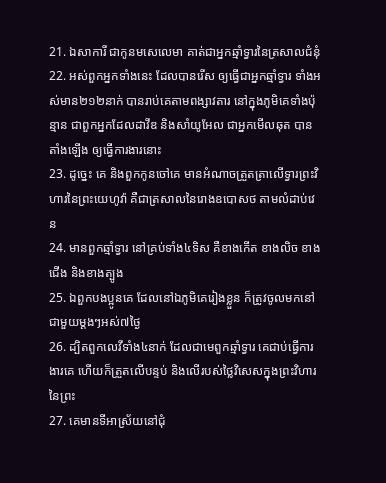21. ឯសាការី ជាកូនមសេលេមា គាត់ជាអ្នកឆ្មាំទ្វារនៃត្រសាលជំនុំ
22. អស់ពួកអ្នកទាំងនេះ ដែលបានរើស ឲ្យធ្វើជាអ្នកឆ្មាំទ្វារ ទាំងអស់មាន២១២នាក់ បានរាប់គេតាមពង្សាវតារ នៅក្នុងភូមិគេទាំងប៉ុន្មាន ជាពួកអ្នកដែលដាវីឌ និងសាំយូអែល ជាអ្នកមើលឆុត បានតាំងឡើង ឲ្យធ្វើការងារនោះ
23. ដូច្នេះ គេ និងពួកកូនចៅគេ មានអំណាចត្រួតត្រាលើទ្វារព្រះវិហារនៃព្រះយេហូវ៉ា គឺជាត្រសាលនៃរោងឧបោសថ តាមលំដាប់វេន
24. មានពួកឆ្មាំទ្វារ នៅគ្រប់ទាំង៤ទិស គឺខាងកើត ខាងលិច ខាងជើង និងខាងត្បូង
25. ឯពួកបងប្អូនគេ ដែលនៅឯភូមិគេរៀងខ្លួន ក៏ត្រូវចូលមកនៅជាមួយម្តងៗអស់៧ថ្ងៃ
26. ដ្បិតពួកលេវីទាំង៤នាក់ ដែលជាមេពួកឆ្មាំទ្វារ គេជាប់ធ្វើការងារគេ ហើយក៏ត្រួតលើបន្ទប់ និងលើរបស់ថ្លៃវិសេសក្នុងព្រះវិហារនៃព្រះ
27. គេមានទីអាស្រ័យនៅជុំ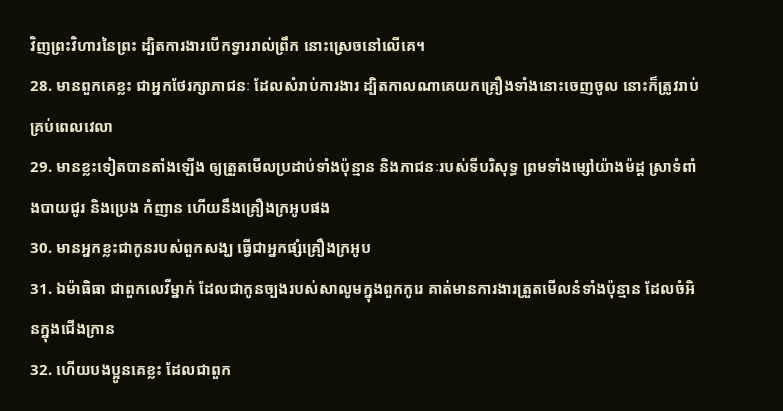វិញព្រះវិហារនៃព្រះ ដ្បិតការងារបើកទ្វាររាល់ព្រឹក នោះស្រេចនៅលើគេ។
28. មានពួកគេខ្លះ ជាអ្នកថែរក្សាភាជនៈ ដែលសំរាប់ការងារ ដ្បិតកាលណាគេយកគ្រឿងទាំងនោះចេញចូល នោះក៏ត្រូវរាប់គ្រប់ពេលវេលា
29. មានខ្លះទៀតបានតាំងឡើង ឲ្យត្រួតមើលប្រដាប់ទាំងប៉ុន្មាន និងភាជនៈរបស់ទីបរិសុទ្ធ ព្រមទាំងម្សៅយ៉ាងម៉ដ្ត ស្រាទំពាំងបាយជូរ និងប្រេង កំញាន ហើយនឹងគ្រឿងក្រអូបផង
30. មានអ្នកខ្លះជាកូនរបស់ពួកសង្ឃ ធ្វើជាអ្នកផ្សំគ្រឿងក្រអូប
31. ឯម៉ាធិធា ជាពួកលេវីម្នាក់ ដែលជាកូនច្បងរបស់សាលូមក្នុងពួកកូរេ គាត់មានការងារត្រួតមើលនំទាំងប៉ុន្មាន ដែលចំអិនក្នុងជើងក្រាន
32. ហើយបងប្អូនគេខ្លះ ដែលជាពួក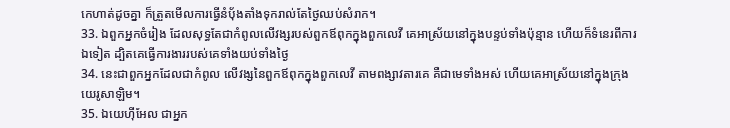កេហាត់ដូចគ្នា ក៏ត្រួតមើលការធ្វើនំបុ័ងតាំងទុករាល់តែថ្ងៃឈប់សំរាក។
33. ឯពួកអ្នកចំរៀង ដែលសុទ្ធតែជាកំពូលលើវង្សរបស់ពួកឪពុកក្នុងពួកលេវី គេអាស្រ័យនៅក្នុងបន្ទប់ទាំងប៉ុន្មាន ហើយក៏ទំនេរពីការឯទៀត ដ្បិតគេធ្វើការងាររបស់គេទាំងយប់ទាំងថ្ងៃ
34. នេះជាពួកអ្នកដែលជាកំពូល លើវង្សនៃពួកឪពុកក្នុងពួកលេវី តាមពង្សាវតារគេ គឺជាមេទាំងអស់ ហើយគេអាស្រ័យនៅក្នុងក្រុងយេរូសាឡិម។
35. ឯយេហ៊ីអែល ជាអ្នក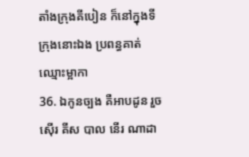តាំងក្រុងគីបៀន ក៏នៅក្នុងទីក្រុងនោះឯង ប្រពន្ធគាត់ឈ្មោះម្អាកា
36. ឯកូនច្បង គឺអាបដូន រួចស៊ើរ គីស បាល នើរ ណាដា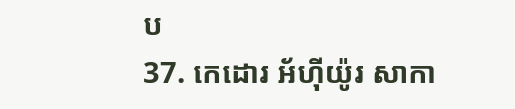ប
37. កេដោរ អ័ហ៊ីយ៉ូរ សាកា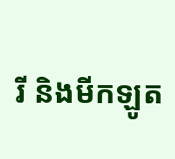រី និងមីកឡូត